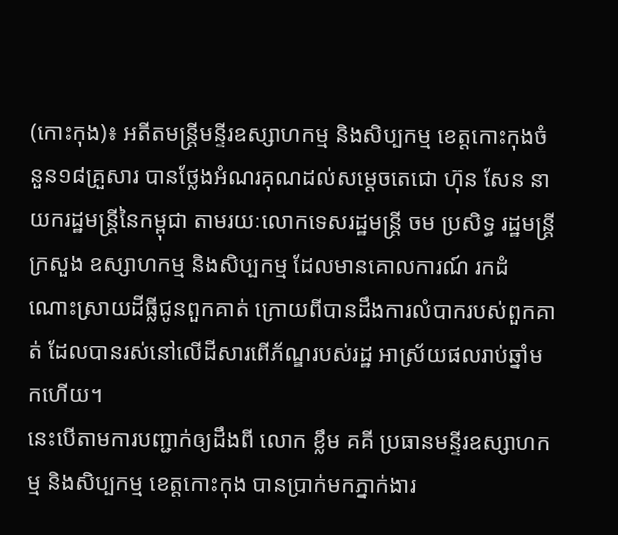(កោះកុង)៖ អតីតមន្ត្រីមន្ទីរឧស្សាហកម្ម និងសិប្បកម្ម ខេត្តកោះកុងចំនួន១៨គ្រួសារ បានថ្លែងអំណរគុណដល់សម្តេចតេជោ ហ៊ុន សែន នាយករដ្ឋមន្ដ្រីនៃកម្ពុជា តាមរយៈលោកទេសរដ្ឋមន្ត្រី ចម ប្រសិទ្ធ រដ្ឋមន្ត្រីក្រសួង ឧស្សាហកម្ម និងសិប្បកម្ម ដែលមានគោលការណ៍ រកដំណោះស្រាយដីធ្លីជូនពួកគាត់ ក្រោយពីបានដឹងការលំបាករបស់ពួកគាត់ ដែលបានរស់នៅលើដីសារពើភ័ណ្ឌរបស់រដ្ឋ អាស្រ័យផលរាប់ឆ្នាំមកហើយ។
នេះបើតាមការបញ្ជាក់ឲ្យដឹងពី លោក ខ្លឹម គគី ប្រធានមន្ទីរឧស្សាហកម្ម និងសិប្បកម្ម ខេត្តកោះកុង បានប្រាក់មកភ្នាក់ងារ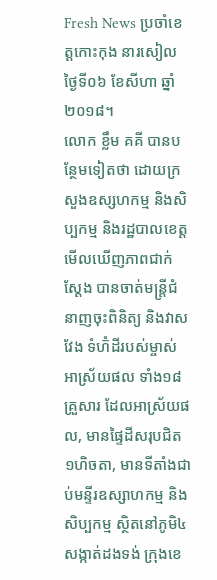Fresh News ប្រចាំខេត្តកោះកុង នារសៀលថ្ងៃទី០៦ ខែសីហា ឆ្នាំ២០១៨។
លោក ខ្លឹម គគី បានបន្ថែមទៀតថា ដោយក្រសួងឧស្សហកម្ម និងសិប្បកម្ម និងរដ្ឋបាលខេត្ត មើលឃើញភាពជាក់ស្តែង បានចាត់មន្ត្រីជំនាញចុះពិនិត្យ និងវាសវែង ទំហ៑ំដីរបស់ម្ចាស់អាស្រ័យផល ទាំង១៨គ្រួសារ ដែលអាស្រ័យផល, មានផ្ទៃដីសរុបជិត១ហិចតា, មានទីតាំងជាប់មន្ទីរឧស្សាហកម្ម និងសិប្បកម្ម ស្ថិតនៅភូមិ៤សង្កាត់ដងទង់ ក្រុងខេ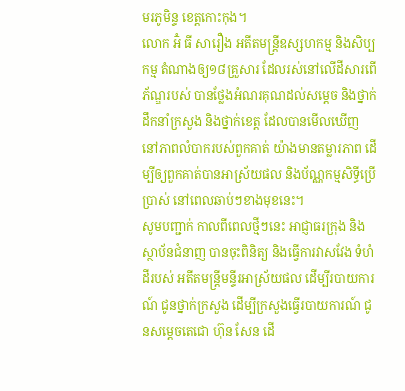មរភូមិន្ទ ខេត្តកោះកុង។
លោក អ៑ំ ធី សារឿង អតីតមន្រ្តីឧស្សហកម្ម និងសិប្បកម្ម តំណាងឲ្យ១៨គ្រួសារ ដែលរស់នៅលើដីសារពើភ័ណ្ឌរបស់ បានថ្លែងអំណរគុណដល់សម្តេច និងថ្នាក់ដឹកនាំក្រសួង និងថ្នាក់ខេត្ត ដែលបានមើលឃើញ នៅភាពលំបាករបស់ពួកគាត់ យ៉ាងមានតម្លារភាព ដើម្បីឲ្យពួកគាត់បានអាស្រ័យផល និងប័ណ្ណកម្មសិទ្ធីប្រើប្រាស់ នៅពេលឆាប់ៗខាងមុខនេះ។
សូមបញ្ជាក់ កាលពីពេលថ្មីៗនេះ អាជ្ញាធរក្រុង និងស្ថាប័នជំនាញ បានចុះពិនិត្យ និងធ្វើការវាសវែង ទំហំដីរបស់ អតីតមន្ត្រីមន្ទីរអាស្រ័យផល ដើម្បីរបាយការណ៍ ជូនថ្នាក់ក្រសួង ដើម្បីក្រសួងធ្វើរបាយការណ៍ ជូនសម្តេចតេជោ ហ៊ុន សែន ដើ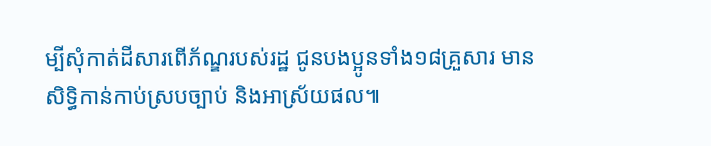ម្បីសុំកាត់ដីសារពើភ័ណ្ឌរបស់រដ្ឋ ជូនបងប្អូនទាំង១៨គ្រួសារ មានសិទ្ធិកាន់កាប់ស្របច្បាប់ និងអាស្រ័យផល៕